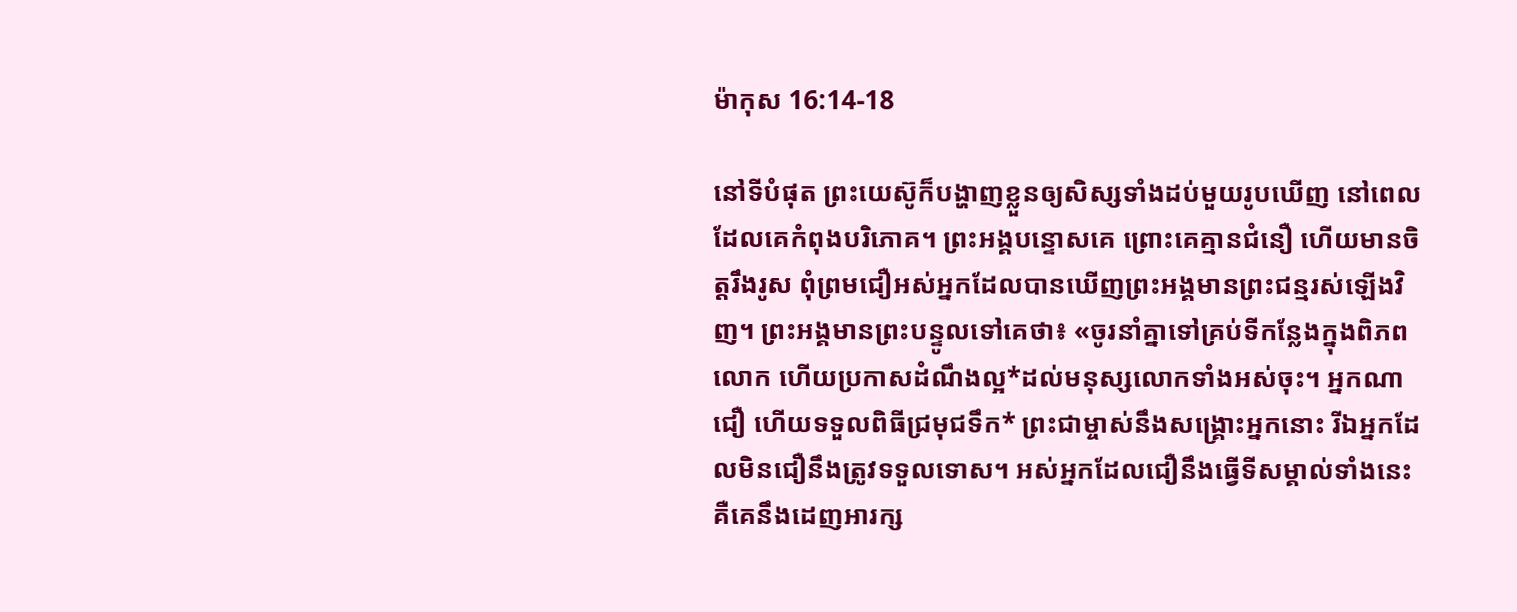ម៉ាកុស 16:14-18

នៅទីបំផុត ព្រះយេស៊ូក៏បង្ហាញខ្លួនឲ្យសិស្សទាំងដប់មួយរូបឃើញ នៅពេលដែលគេកំពុងបរិភោគ។ ព្រះអង្គបន្ទោសគេ ព្រោះគេគ្មានជំនឿ ហើយមានចិត្តរឹងរូស ពុំព្រមជឿអស់អ្នកដែលបានឃើញព្រះអង្គមានព្រះជន្មរស់ឡើងវិញ។ ព្រះអង្គមានព្រះបន្ទូលទៅគេថា៖ «ចូរនាំគ្នាទៅគ្រប់ទីកន្លែងក្នុងពិភពលោក ហើយប្រកាសដំណឹងល្អ*ដល់មនុស្សលោកទាំងអស់ចុះ។ អ្នកណាជឿ ហើយទទួលពិធីជ្រមុជទឹក* ព្រះជាម្ចាស់នឹងសង្គ្រោះអ្នកនោះ រីឯអ្នកដែលមិនជឿនឹងត្រូវទទួលទោស។ អស់អ្នកដែលជឿនឹងធ្វើទីសម្គាល់ទាំងនេះ គឺគេនឹងដេញអារក្ស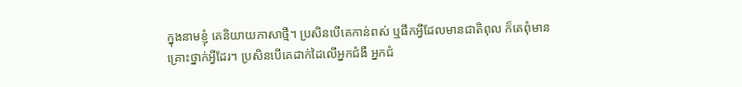ក្នុងនាមខ្ញុំ គេនិយាយភាសាថ្មី។ ប្រសិនបើគេកាន់ពស់ ឬផឹកអ្វីដែលមានជាតិពុល ក៏គេពុំមានគ្រោះថ្នាក់អ្វីដែរ។ ប្រសិនបើគេដាក់ដៃលើអ្នកជំងឺ អ្នកជំ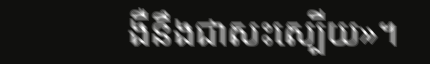ងឺនឹងជាសះស្បើយ»។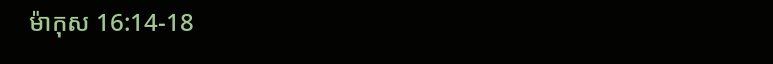ម៉ាកុស 16:14-18